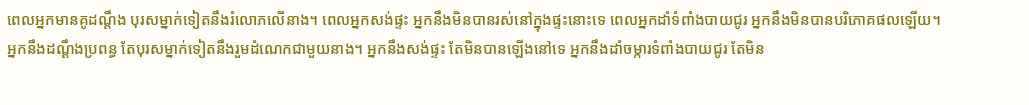ពេលអ្នកមានគូដណ្តឹង បុរសម្នាក់ទៀតនឹងរំលោភលើនាង។ ពេលអ្នកសង់ផ្ទះ អ្នកនឹងមិនបានរស់នៅក្នុងផ្ទះនោះទេ ពេលអ្នកដាំទំពាំងបាយជូរ អ្នកនឹងមិនបានបរិភោគផលឡើយ។
អ្នកនឹងដណ្ដឹងប្រពន្ធ តែបុរសម្នាក់ទៀតនឹងរួមដំណេកជាមួយនាង។ អ្នកនឹងសង់ផ្ទះ តែមិនបានឡើងនៅទេ អ្នកនឹងដាំចម្ការទំពាំងបាយជូរ តែមិន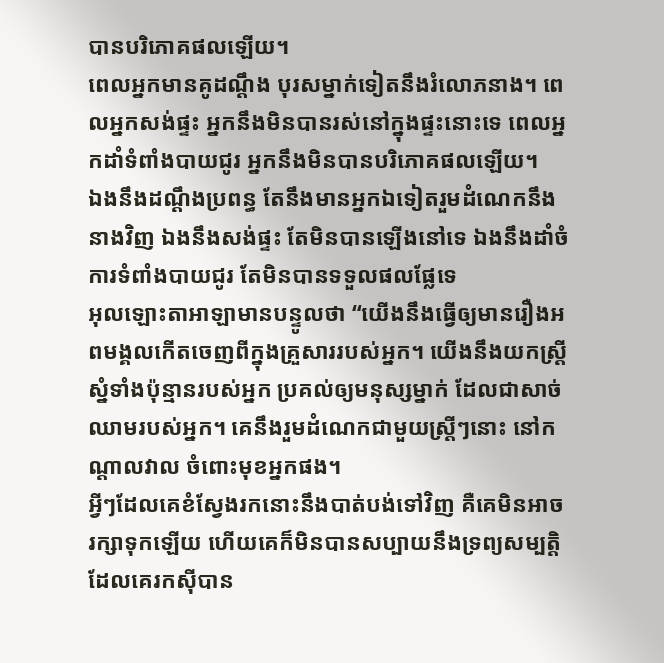បានបរិភោគផលឡើយ។
ពេលអ្នកមានគូដណ្ដឹង បុរសម្នាក់ទៀតនឹងរំលោភនាង។ ពេលអ្នកសង់ផ្ទះ អ្នកនឹងមិនបានរស់នៅក្នុងផ្ទះនោះទេ ពេលអ្នកដាំទំពាំងបាយជូរ អ្នកនឹងមិនបានបរិភោគផលឡើយ។
ឯងនឹងដណ្តឹងប្រពន្ធ តែនឹងមានអ្នកឯទៀតរួមដំណេកនឹងនាងវិញ ឯងនឹងសង់ផ្ទះ តែមិនបានឡើងនៅទេ ឯងនឹងដាំចំការទំពាំងបាយជូរ តែមិនបានទទួលផលផ្លែទេ
អុលឡោះតាអាឡាមានបន្ទូលថា “យើងនឹងធ្វើឲ្យមានរឿងអពមង្គលកើតចេញពីក្នុងគ្រួសាររបស់អ្នក។ យើងនឹងយកស្ត្រីស្នំទាំងប៉ុន្មានរបស់អ្នក ប្រគល់ឲ្យមនុស្សម្នាក់ ដែលជាសាច់ឈាមរបស់អ្នក។ គេនឹងរួមដំណេកជាមួយស្ត្រីៗនោះ នៅកណ្តាលវាល ចំពោះមុខអ្នកផង។
អ្វីៗដែលគេខំស្វែងរកនោះនឹងបាត់បង់ទៅវិញ គឺគេមិនអាចរក្សាទុកឡើយ ហើយគេក៏មិនបានសប្បាយនឹងទ្រព្យសម្បត្តិ ដែលគេរកស៊ីបាន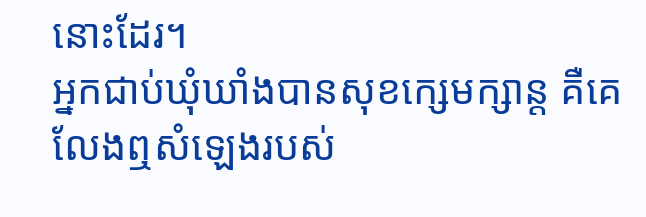នោះដែរ។
អ្នកជាប់ឃុំឃាំងបានសុខក្សេមក្សាន្ត គឺគេលែងឮសំឡេងរបស់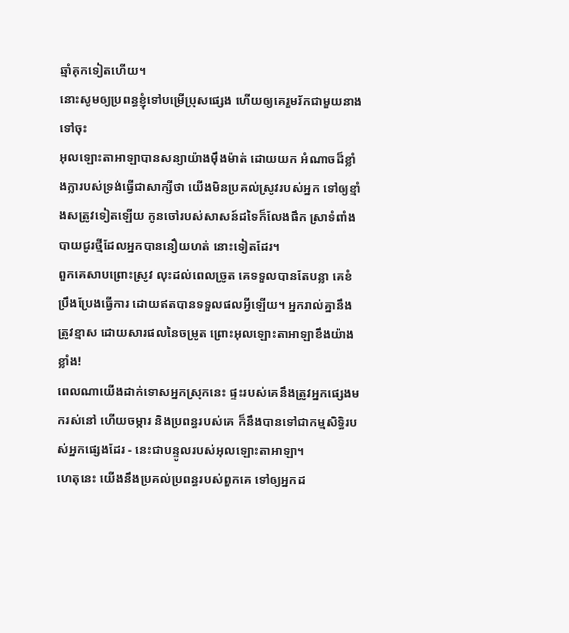ឆ្មាំគុកទៀតហើយ។
នោះសូមឲ្យប្រពន្ធខ្ញុំទៅបម្រើប្រុសផ្សេង ហើយឲ្យគេរួមរ័កជាមួយនាងទៅចុះ
អុលឡោះតាអាឡាបានសន្យាយ៉ាងម៉ឹងម៉ាត់ ដោយយក អំណាចដ៏ខ្លាំងក្លារបស់ទ្រង់ធ្វើជាសាក្សីថា យើងមិនប្រគល់ស្រូវរបស់អ្នក ទៅឲ្យខ្មាំងសត្រូវទៀតឡើយ កូនចៅរបស់សាសន៍ដទៃក៏លែងផឹក ស្រាទំពាំងបាយជូរថ្មីដែលអ្នកបាននឿយហត់ នោះទៀតដែរ។
ពួកគេសាបព្រោះស្រូវ លុះដល់ពេលច្រូត គេទទួលបានតែបន្លា គេខំប្រឹងប្រែងធ្វើការ ដោយឥតបានទទួលផលអ្វីឡើយ។ អ្នករាល់គ្នានឹងត្រូវខ្មាស ដោយសារផលនៃចម្រូត ព្រោះអុលឡោះតាអាឡាខឹងយ៉ាងខ្លាំង!
ពេលណាយើងដាក់ទោសអ្នកស្រុកនេះ ផ្ទះរបស់គេនឹងត្រូវអ្នកផ្សេងមករស់នៅ ហើយចម្ការ និងប្រពន្ធរបស់គេ ក៏នឹងបានទៅជាកម្មសិទ្ធិរបស់អ្នកផ្សេងដែរ - នេះជាបន្ទូលរបស់អុលឡោះតាអាឡា។
ហេតុនេះ យើងនឹងប្រគល់ប្រពន្ធរបស់ពួកគេ ទៅឲ្យអ្នកដ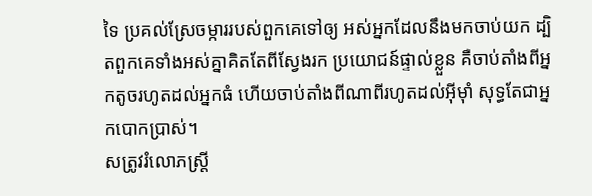ទៃ ប្រគល់ស្រែចម្ការរបស់ពួកគេទៅឲ្យ អស់អ្នកដែលនឹងមកចាប់យក ដ្បិតពួកគេទាំងអស់គ្នាគិតតែពីស្វែងរក ប្រយោជន៍ផ្ទាល់ខ្លួន គឺចាប់តាំងពីអ្នកតូចរហូតដល់អ្នកធំ ហើយចាប់តាំងពីណាពីរហូតដល់អ៊ីមុាំ សុទ្ធតែជាអ្នកបោកប្រាស់។
សត្រូវរំលោភស្ត្រី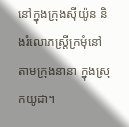នៅក្នុងក្រុងស៊ីយ៉ូន និងរំលោភស្ត្រីក្រមុំនៅតាមក្រុងនានា ក្នុងស្រុកយូដា។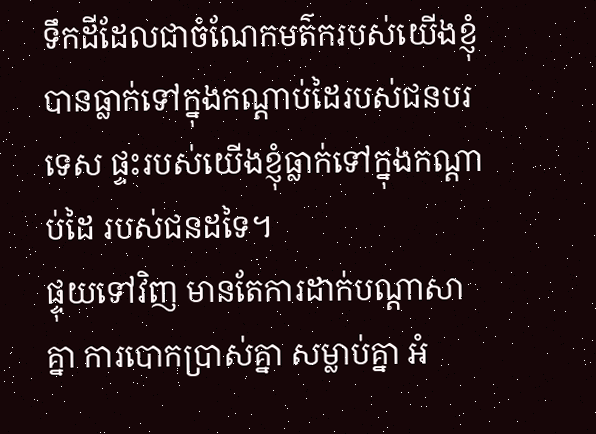ទឹកដីដែលជាចំណែកមត៌ករបស់យើងខ្ញុំ បានធ្លាក់ទៅក្នុងកណ្ដាប់ដៃរបស់ជនបរទេស ផ្ទះរបស់យើងខ្ញុំធ្លាក់ទៅក្នុងកណ្ដាប់ដៃ របស់ជនដទៃ។
ផ្ទុយទៅវិញ មានតែការដាក់បណ្ដាសាគ្នា ការបោកប្រាស់គ្នា សម្លាប់គ្នា អំ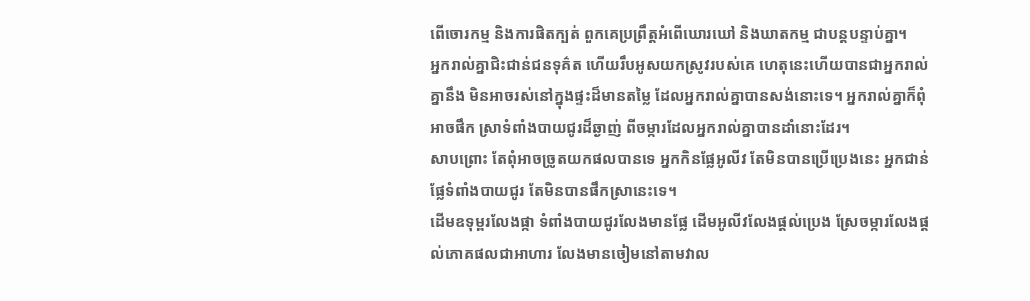ពើចោរកម្ម និងការផិតក្បត់ ពួកគេប្រព្រឹត្តអំពើឃោរឃៅ និងឃាតកម្ម ជាបន្តបន្ទាប់គ្នា។
អ្នករាល់គ្នាជិះជាន់ជនទុគ៌ត ហើយរឹបអូសយកស្រូវរបស់គេ ហេតុនេះហើយបានជាអ្នករាល់គ្នានឹង មិនអាចរស់នៅក្នុងផ្ទះដ៏មានតម្លៃ ដែលអ្នករាល់គ្នាបានសង់នោះទេ។ អ្នករាល់គ្នាក៏ពុំអាចផឹក ស្រាទំពាំងបាយជូរដ៏ឆ្ងាញ់ ពីចម្ការដែលអ្នករាល់គ្នាបានដាំនោះដែរ។
សាបព្រោះ តែពុំអាចច្រូតយកផលបានទេ អ្នកកិនផ្លែអូលីវ តែមិនបានប្រើប្រេងនេះ អ្នកជាន់ផ្លែទំពាំងបាយជូរ តែមិនបានផឹកស្រានេះទេ។
ដើមឧទុម្ពរលែងផ្កា ទំពាំងបាយជូរលែងមានផ្លែ ដើមអូលីវលែងផ្តល់ប្រេង ស្រែចម្ការលែងផ្តល់ភោគផលជាអាហារ លែងមានចៀមនៅតាមវាល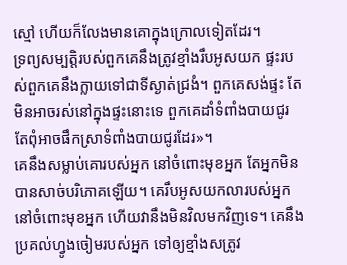ស្មៅ ហើយក៏លែងមានគោក្នុងក្រោលទៀតដែរ។
ទ្រព្យសម្បត្តិរបស់ពួកគេនឹងត្រូវខ្មាំងរឹបអូសយក ផ្ទះរបស់ពួកគេនឹងក្លាយទៅជាទីស្ងាត់ជ្រងំ។ ពួកគេសង់ផ្ទះ តែមិនអាចរស់នៅក្នុងផ្ទះនោះទេ ពួកគេដាំទំពាំងបាយជូរ តែពុំអាចផឹកស្រាទំពាំងបាយជូរដែរ»។
គេនឹងសម្លាប់គោរបស់អ្នក នៅចំពោះមុខអ្នក តែអ្នកមិនបានសាច់បរិភោគឡើយ។ គេរឹបអូសយកលារបស់អ្នក នៅចំពោះមុខអ្នក ហើយវានឹងមិនវិលមកវិញទេ។ គេនឹងប្រគល់ហ្វូងចៀមរបស់អ្នក ទៅឲ្យខ្មាំងសត្រូវ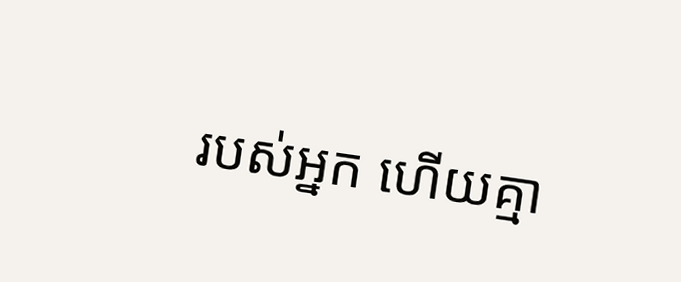របស់អ្នក ហើយគ្មា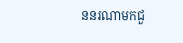ននរណាមកជួ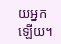យអ្នកឡើយ។